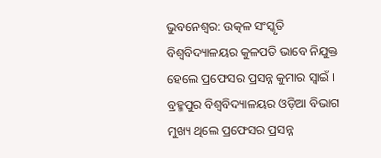ଭୁବନେଶ୍ବର: ଉତ୍କଳ ସଂସ୍କୃତି ବିଶ୍ଵବିଦ୍ୟାଳୟର କୁଳପତି ଭାବେ ନିଯୁକ୍ତ ହେଲେ ପ୍ରଫେସର ପ୍ରସନ୍ନ କୁମାର ସ୍ବାଇଁ । ବ୍ରହ୍ମପୁର ବିଶ୍ଵବିଦ୍ୟାଳୟର ଓଡ଼ିଆ ବିଭାଗ ମୁଖ୍ୟ ଥିଲେ ପ୍ରଫେସର ପ୍ରସନ୍ନ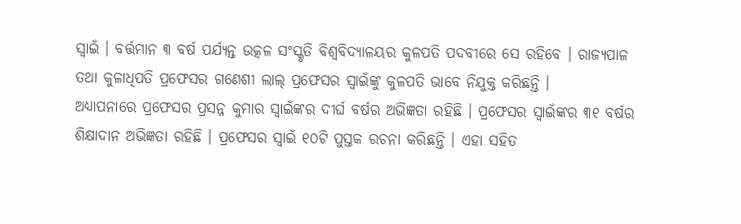ସ୍ବାଇଁ । ବର୍ତ୍ତମାନ ୩ ବର୍ଷ ପର୍ଯ୍ୟନ୍ତ ଉତ୍କଳ ସଂସ୍କୃତି ବିଶ୍ଵବିଦ୍ୟାଳୟର କୁଳପତି ପଦବୀରେ ସେ ରହିବେ । ରାଜ୍ୟପାଳ ତଥା କୁଳାଧିପତି ପ୍ରଫେସର ଗଣେଶୀ ଲାଲ୍ ପ୍ରଫେସର ସ୍ବାଇଁଙ୍କୁ କୁଳପତି ଭାବେ ନିଯୁକ୍ତ କରିଛନ୍ତି ।
ଅଧ୍ୟାପନାରେ ପ୍ରଫେସର ପ୍ରସନ୍ନ କୁମାର ସ୍ବାଇଁଙ୍କର ଦୀର୍ଘ ବର୍ଷର ଅଭିଜ୍ଞତା ରହିଛି । ପ୍ରଫେସର ସ୍ବାଇଁଙ୍କର ୩୧ ବର୍ଷର ଶିକ୍ଷାଦାନ ଅଭିଜ୍ଞତା ରହିଛି । ପ୍ରଫେସର ସ୍ବାଇଁ ୧୦ଟି ପୁସ୍ତକ ରଚନା କରିଛନ୍ତି । ଏହା ସହିତ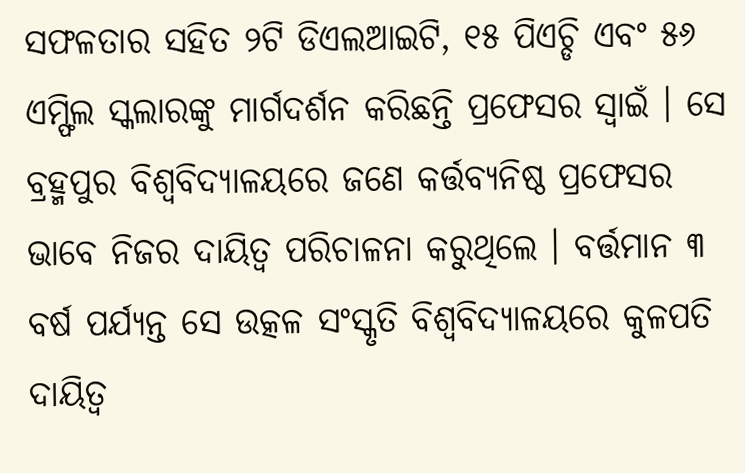ସଫଳତାର ସହିତ ୨ଟି ଡିଏଲଆଇଟି, ୧୫ ପିଏଚ୍ଡି ଏବଂ ୫୬ ଏମ୍ଫିଲ ସ୍କଲାରଙ୍କୁ ମାର୍ଗଦର୍ଶନ କରିଛନ୍ତି ପ୍ରଫେସର ସ୍ବାଇଁ । ସେ ବ୍ରହ୍ମପୁର ବିଶ୍ବବିଦ୍ୟାଳୟରେ ଜଣେ କର୍ତ୍ତବ୍ୟନିଷ୍ଠ ପ୍ରଫେସର ଭାବେ ନିଜର ଦାୟିତ୍ବ ପରିଚାଳନା କରୁଥିଲେ । ବର୍ତ୍ତମାନ ୩ ବର୍ଷ ପର୍ଯ୍ୟନ୍ତ ସେ ଉତ୍କଳ ସଂସ୍କୃତି ବିଶ୍ବବିଦ୍ୟାଳୟରେ କୁଳପତି ଦାୟିତ୍ବ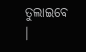ତୁଲାଇବେ ।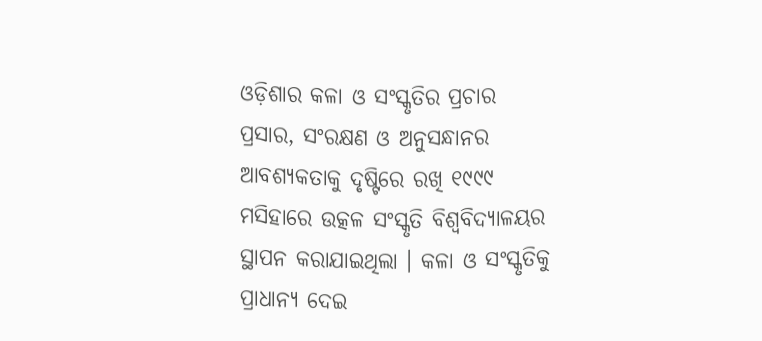ଓଡ଼ିଶାର କଳା ଓ ସଂସ୍କୃତିର ପ୍ରଚାର ପ୍ରସାର, ସଂରକ୍ଷଣ ଓ ଅନୁସନ୍ଧାନର ଆବଶ୍ୟକତାକୁ ଦୃଷ୍ଟିରେ ରଖି ୧୯୯୯ ମସିହାରେ ଉତ୍କଳ ସଂସ୍କୃତି ବିଶ୍ବବିଦ୍ୟାଳୟର ସ୍ଥାପନ କରାଯାଇଥିଲା । କଳା ଓ ସଂସ୍କୃତିକୁ ପ୍ରାଧାନ୍ୟ ଦେଇ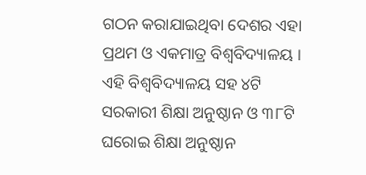ଗଠନ କରାଯାଇଥିବା ଦେଶର ଏହା ପ୍ରଥମ ଓ ଏକମାତ୍ର ବିଶ୍ବବିଦ୍ୟାଳୟ । ଏହି ବିଶ୍ବବିଦ୍ୟାଳୟ ସହ ୪ଟି ସରକାରୀ ଶିକ୍ଷା ଅନୁଷ୍ଠାନ ଓ ୩୮ଟି ଘରୋଇ ଶିକ୍ଷା ଅନୁଷ୍ଠାନ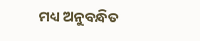ମଧ୍ୟ ଅନୁବନ୍ଧିତ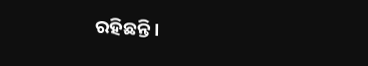ରହିଛନ୍ତି ।